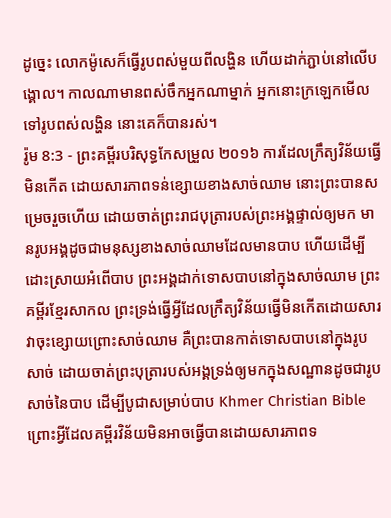ដូច្នេះ លោកម៉ូសេក៏ធ្វើរូបពស់មួយពីលង្ហិន ហើយដាក់ភ្ជាប់នៅលើបង្គោល។ កាលណាមានពស់ចឹកអ្នកណាម្នាក់ អ្នកនោះក្រឡេកមើលទៅរូបពស់លង្ហិន នោះគេក៏បានរស់។
រ៉ូម 8:3 - ព្រះគម្ពីរបរិសុទ្ធកែសម្រួល ២០១៦ ការដែលក្រឹត្យវិន័យធ្វើមិនកើត ដោយសារភាពទន់ខ្សោយខាងសាច់ឈាម នោះព្រះបានសម្រេចរួចហើយ ដោយចាត់ព្រះរាជបុត្រារបស់ព្រះអង្គផ្ទាល់ឲ្យមក មានរូបអង្គដូចជាមនុស្សខាងសាច់ឈាមដែលមានបាប ហើយដើម្បីដោះស្រាយអំពើបាប ព្រះអង្គដាក់ទោសបាបនៅក្នុងសាច់ឈាម ព្រះគម្ពីរខ្មែរសាកល ព្រះទ្រង់ធ្វើអ្វីដែលក្រឹត្យវិន័យធ្វើមិនកើតដោយសារវាចុះខ្សោយព្រោះសាច់ឈាម គឺព្រះបានកាត់ទោសបាបនៅក្នុងរូបសាច់ ដោយចាត់ព្រះបុត្រារបស់អង្គទ្រង់ឲ្យមកក្នុងសណ្ឋានដូចជារូបសាច់នៃបាប ដើម្បីបូជាសម្រាប់បាប Khmer Christian Bible ព្រោះអ្វីដែលគម្ពីរវិន័យមិនអាចធ្វើបានដោយសារភាពទ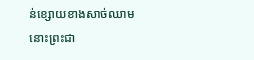ន់ខ្សោយខាងសាច់ឈាម នោះព្រះជា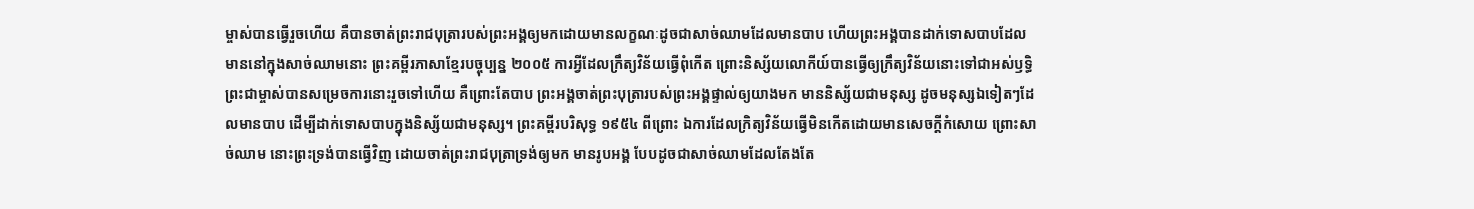ម្ចាស់បានធ្វើរួចហើយ គឺបានចាត់ព្រះរាជបុត្រារបស់ព្រះអង្គឲ្យមកដោយមានលក្ខណៈដូចជាសាច់ឈាមដែលមានបាប ហើយព្រះអង្គបានដាក់ទោសបាបដែលមាននៅក្នុងសាច់ឈាមនោះ ព្រះគម្ពីរភាសាខ្មែរបច្ចុប្បន្ន ២០០៥ ការអ្វីដែលក្រឹត្យវិន័យធ្វើពុំកើត ព្រោះនិស្ស័យលោកីយ៍បានធ្វើឲ្យក្រឹត្យវិន័យនោះទៅជាអស់ឫទ្ធិ ព្រះជាម្ចាស់បានសម្រេចការនោះរួចទៅហើយ គឺព្រោះតែបាប ព្រះអង្គចាត់ព្រះបុត្រារបស់ព្រះអង្គផ្ទាល់ឲ្យយាងមក មាននិស្ស័យជាមនុស្ស ដូចមនុស្សឯទៀតៗដែលមានបាប ដើម្បីដាក់ទោសបាបក្នុងនិស្ស័យជាមនុស្ស។ ព្រះគម្ពីរបរិសុទ្ធ ១៩៥៤ ពីព្រោះ ឯការដែលក្រិត្យវិន័យធ្វើមិនកើតដោយមានសេចក្ដីកំសោយ ព្រោះសាច់ឈាម នោះព្រះទ្រង់បានធ្វើវិញ ដោយចាត់ព្រះរាជបុត្រាទ្រង់ឲ្យមក មានរូបអង្គ បែបដូចជាសាច់ឈាមដែលតែងតែ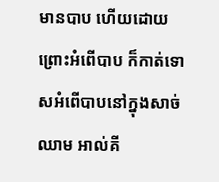មានបាប ហើយដោយព្រោះអំពើបាប ក៏កាត់ទោសអំពើបាបនៅក្នុងសាច់ឈាម អាល់គី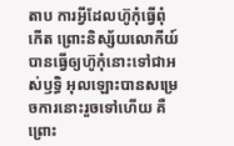តាប ការអ្វីដែលហ៊ូកុំធ្វើពុំកើត ព្រោះនិស្ស័យលោកីយ៍បានធ្វើឲ្យហ៊ូកុំនោះទៅជាអស់ឫទ្ធិ អុលឡោះបានសម្រេចការនោះរួចទៅហើយ គឺព្រោះ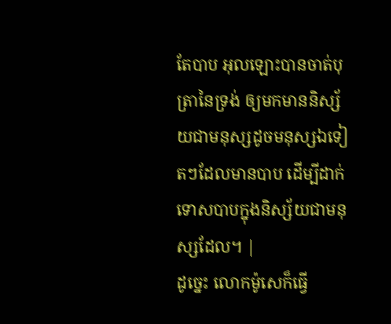តែបាប អុលឡោះបានចាត់បុត្រានៃទ្រង់ ឲ្យមកមាននិស្ស័យជាមនុស្សដូចមនុស្សឯទៀតៗដែលមានបាប ដើម្បីដាក់ទោសបាបក្នុងនិស្ស័យជាមនុស្សដែល។ |
ដូច្នេះ លោកម៉ូសេក៏ធ្វើ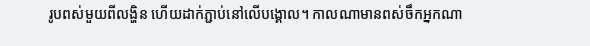រូបពស់មួយពីលង្ហិន ហើយដាក់ភ្ជាប់នៅលើបង្គោល។ កាលណាមានពស់ចឹកអ្នកណា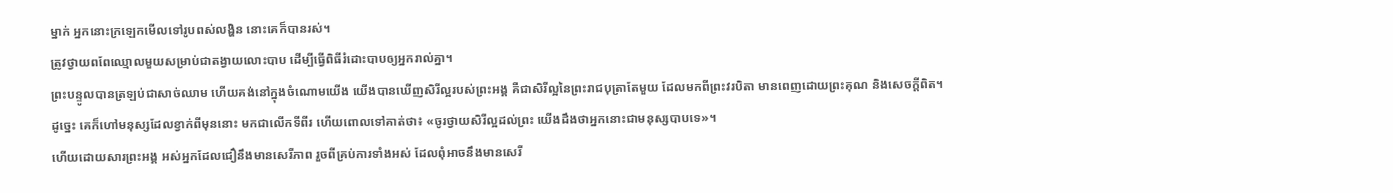ម្នាក់ អ្នកនោះក្រឡេកមើលទៅរូបពស់លង្ហិន នោះគេក៏បានរស់។
ត្រូវថ្វាយពពែឈ្មោលមួយសម្រាប់ជាតង្វាយលោះបាប ដើម្បីធ្វើពិធីរំដោះបាបឲ្យអ្នករាល់គ្នា។
ព្រះបន្ទូលបានត្រឡប់ជាសាច់ឈាម ហើយគង់នៅក្នុងចំណោមយើង យើងបានឃើញសិរីល្អរបស់ព្រះអង្គ គឺជាសិរីល្អនៃព្រះរាជបុត្រាតែមួយ ដែលមកពីព្រះវរបិតា មានពេញដោយព្រះគុណ និងសេចក្តីពិត។
ដូច្នេះ គេក៏ហៅមនុស្សដែលខ្វាក់ពីមុននោះ មកជាលើកទីពីរ ហើយពោលទៅគាត់ថា៖ «ចូរថ្វាយសិរីល្អដល់ព្រះ យើងដឹងថាអ្នកនោះជាមនុស្សបាបទេ»។
ហើយដោយសារព្រះអង្គ អស់អ្នកដែលជឿនឹងមានសេរីភាព រួចពីគ្រប់ការទាំងអស់ ដែលពុំអាចនឹងមានសេរី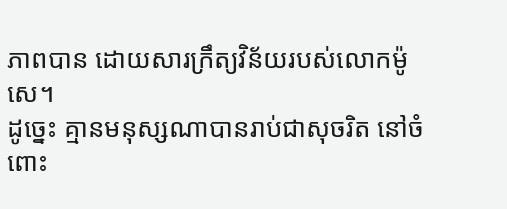ភាពបាន ដោយសារក្រឹត្យវិន័យរបស់លោកម៉ូសេ។
ដូច្នេះ គ្មានមនុស្សណាបានរាប់ជាសុចរិត នៅចំពោះ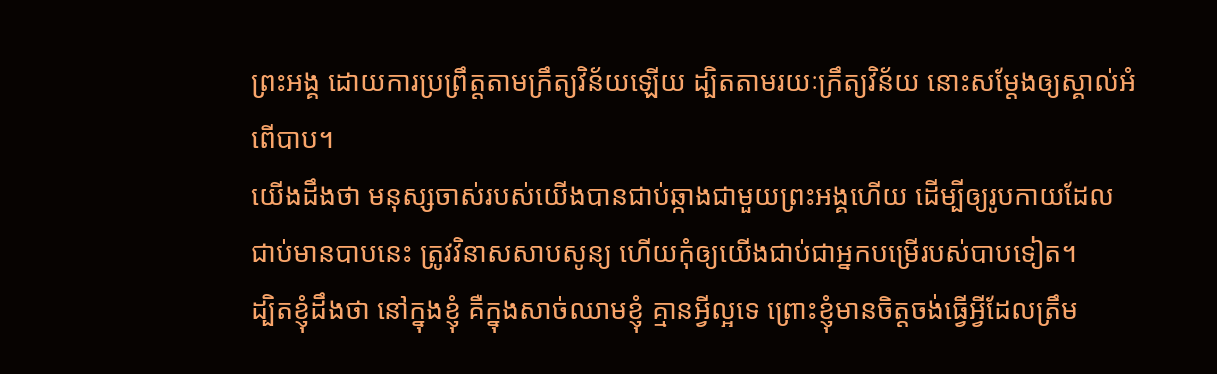ព្រះអង្គ ដោយការប្រព្រឹត្តតាមក្រឹត្យវិន័យឡើយ ដ្បិតតាមរយៈក្រឹត្យវិន័យ នោះសម្ដែងឲ្យស្គាល់អំពើបាប។
យើងដឹងថា មនុស្សចាស់របស់យើងបានជាប់ឆ្កាងជាមួយព្រះអង្គហើយ ដើម្បីឲ្យរូបកាយដែលជាប់មានបាបនេះ ត្រូវវិនាសសាបសូន្យ ហើយកុំឲ្យយើងជាប់ជាអ្នកបម្រើរបស់បាបទៀត។
ដ្បិតខ្ញុំដឹងថា នៅក្នុងខ្ញុំ គឺក្នុងសាច់ឈាមខ្ញុំ គ្មានអ្វីល្អទេ ព្រោះខ្ញុំមានចិត្តចង់ធ្វើអ្វីដែលត្រឹម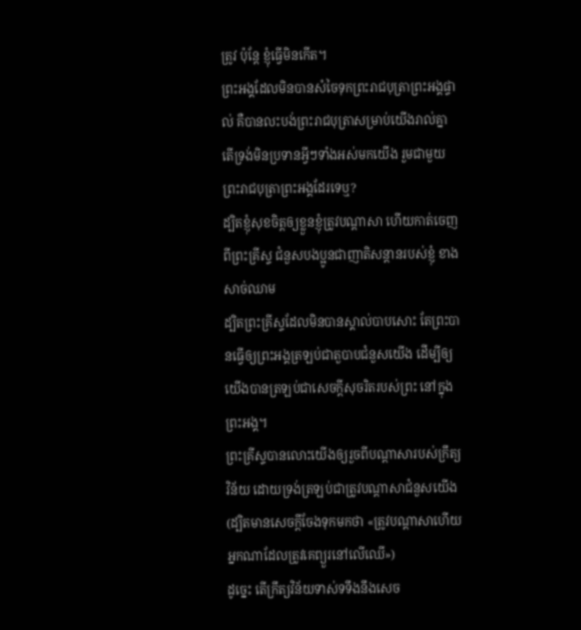ត្រូវ ប៉ុន្តែ ខ្ញុំធ្វើមិនកើត។
ព្រះអង្គដែលមិនបានសំចៃទុកព្រះរាជបុត្រាព្រះអង្គផ្ទាល់ គឺបានលះបង់ព្រះរាជបុត្រាសម្រាប់យើងរាល់គ្នា តើទ្រង់មិនប្រទានអ្វីៗទាំងអស់មកយើង រួមជាមួយព្រះរាជបុត្រាព្រះអង្គដែរទេឬ?
ដ្បិតខ្ញុំសុខចិត្តឲ្យខ្លួនខ្ញុំត្រូវបណ្តាសា ហើយកាត់ចេញពីព្រះគ្រីស្ទ ជំនួសបងប្អូនជាញាតិសន្តានរបស់ខ្ញុំ ខាងសាច់ឈាម
ដ្បិតព្រះគ្រីស្ទដែលមិនបានស្គាល់បាបសោះ តែព្រះបានធ្វើឲ្យព្រះអង្គត្រឡប់ជាតួបាបជំនួសយើង ដើម្បីឲ្យយើងបានត្រឡប់ជាសេចក្តីសុចរិតរបស់ព្រះ នៅក្នុងព្រះអង្គ។
ព្រះគ្រីស្ទបានលោះយើងឲ្យរួចពីបណ្ដាសារបស់ក្រឹត្យវិន័យ ដោយទ្រង់ត្រឡប់ជាត្រូវបណ្ដាសាជំនួសយើង (ដ្បិតមានសេចក្ដីចែងទុកមកថា «ត្រូវបណ្ដាសាហើយអ្នកណាដែលត្រូវគេព្យួរនៅលើឈើ»)
ដូច្នេះ តើក្រឹត្យវិន័យទាស់ទទឹងនឹងសេច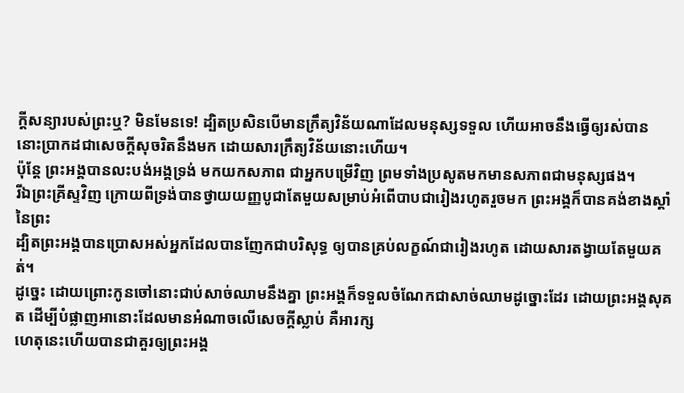ក្ដីសន្យារបស់ព្រះឬ? មិនមែនទេ! ដ្បិតប្រសិនបើមានក្រឹត្យវិន័យណាដែលមនុស្សទទួល ហើយអាចនឹងធ្វើឲ្យរស់បាន នោះប្រាកដជាសេចក្ដីសុចរិតនឹងមក ដោយសារក្រឹត្យវិន័យនោះហើយ។
ប៉ុន្តែ ព្រះអង្គបានលះបង់អង្គទ្រង់ មកយកសភាព ជាអ្នកបម្រើវិញ ព្រមទាំងប្រសូតមកមានសភាពជាមនុស្សផង។
រីឯព្រះគ្រីស្ទវិញ ក្រោយពីទ្រង់បានថ្វាយយញ្ញបូជាតែមួយសម្រាប់អំពើបាបជារៀងរហូតរួចមក ព្រះអង្គក៏បានគង់ខាងស្តាំនៃព្រះ
ដ្បិតព្រះអង្គបានប្រោសអស់អ្នកដែលបានញែកជាបរិសុទ្ធ ឲ្យបានគ្រប់លក្ខណ៍ជារៀងរហូត ដោយសារតង្វាយតែមួយគត់។
ដូច្នេះ ដោយព្រោះកូនចៅនោះជាប់សាច់ឈាមនឹងគ្នា ព្រះអង្គក៏ទទួលចំណែកជាសាច់ឈាមដូច្នោះដែរ ដោយព្រះអង្គសុគត ដើម្បីបំផ្លាញអានោះដែលមានអំណាចលើសេចក្តីស្លាប់ គឺអារក្ស
ហេតុនេះហើយបានជាគួរឲ្យព្រះអង្គ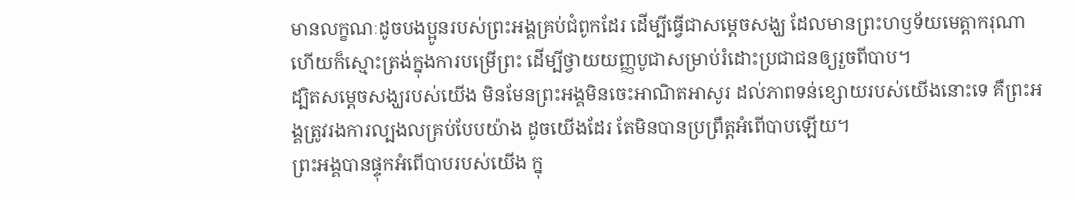មានលក្ខណៈដូចបងប្អូនរបស់ព្រះអង្គគ្រប់ជំពូកដែរ ដើម្បីធ្វើជាសម្តេចសង្ឃ ដែលមានព្រះហឫទ័យមេត្តាករុណា ហើយក៏ស្មោះត្រង់ក្នុងការបម្រើព្រះ ដើម្បីថ្វាយយញ្ញបូជាសម្រាប់រំដោះប្រជាជនឲ្យរួចពីបាប។
ដ្បិតសម្តេចសង្ឃរបស់យើង មិនមែនព្រះអង្គមិនចេះអាណិតអាសូរ ដល់ភាពទន់ខ្សោយរបស់យើងនោះទេ គឺព្រះអង្គត្រូវរងការល្បងលគ្រប់បែបយ៉ាង ដូចយើងដែរ តែមិនបានប្រព្រឹត្តអំពើបាបឡើយ។
ព្រះអង្គបានផ្ទុកអំពើបាបរបស់យើង ក្នុ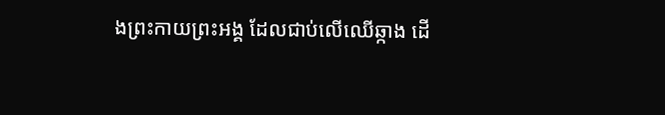ងព្រះកាយព្រះអង្គ ដែលជាប់លើឈើឆ្កាង ដើ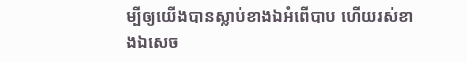ម្បីឲ្យយើងបានស្លាប់ខាងឯអំពើបាប ហើយរស់ខាងឯសេច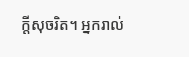ក្តីសុចរិត។ អ្នករាល់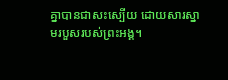គ្នាបានជាសះស្បើយ ដោយសារស្នាមរបួសរបស់ព្រះអង្គ។